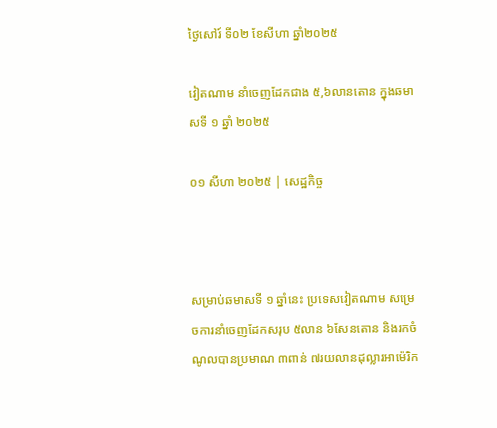ថ្ងៃសៅរ៍ ទី០២ ខែសីហា ឆ្នាំ២០២៥

វៀតណាម នាំចេញដែកជាង ៥,៦លានតោន ក្នុងឆមាសទី ១ ឆ្នាំ ២០២៥

០១ សីហា ២០២៥ | សេដ្ឋកិច្ច



សម្រាប់ឆមាសទី ១ ឆ្នាំនេះ ប្រទេសវៀតណាម សម្រេចការនាំចេញដែកសរុប ៥លាន ៦សែនតោន និងរកចំណូលបានប្រមាណ ៣ពាន់ ៧រយលានដុល្លារអាម៉េរិក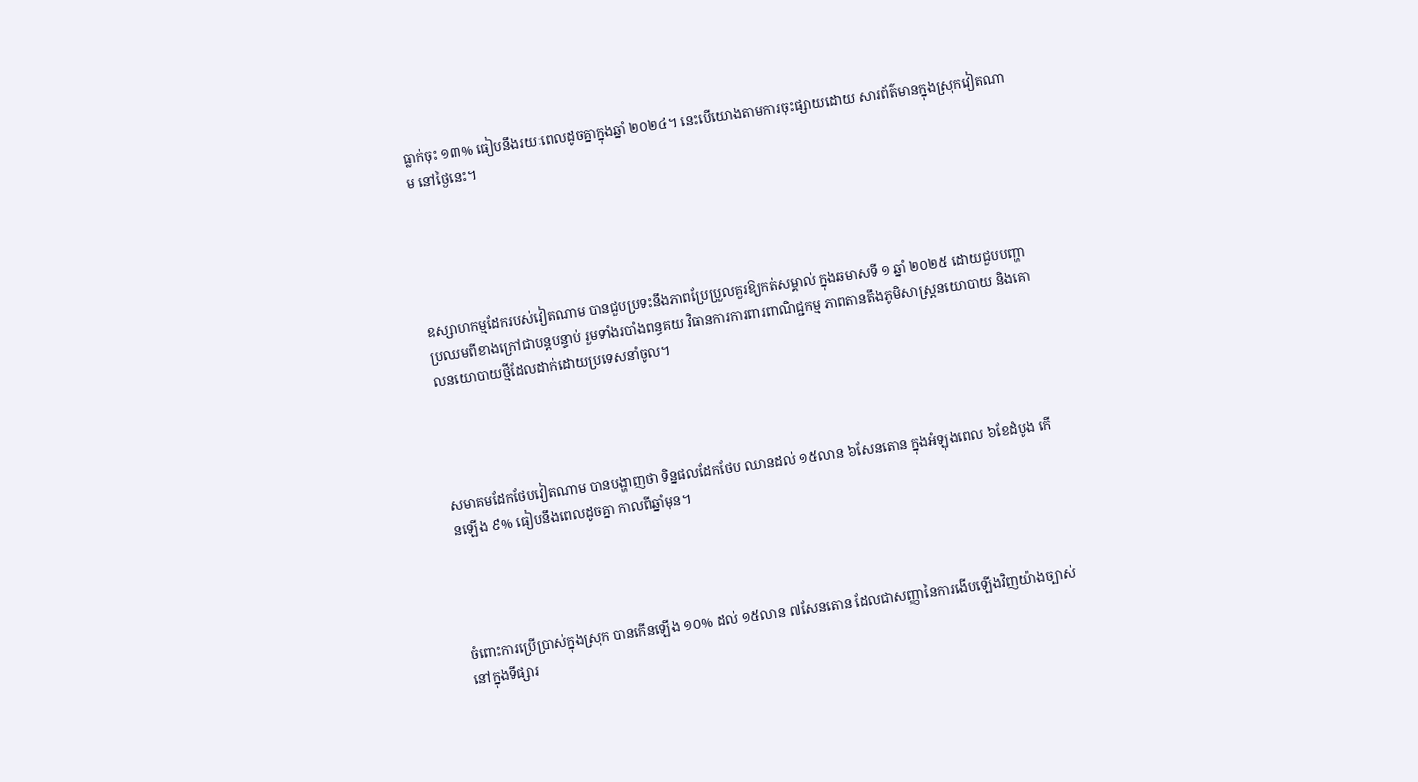ធ្លាក់ចុះ ១៣% ធៀបនឹងរយៈពេលដូចគ្នាក្នុងឆ្នាំ ២០២៤។ នេះបើយោងតាមការចុះផ្សាយដោយ សារព័ត៌មានក្នុងស្រុកវៀតណាម នៅថ្ងៃនេះ។





ឧស្សាហកម្មដែករបស់វៀតណាម បានជួបប្រទះនឹងភាពប្រែប្រួលគួរឱ្យកត់សម្គាល់ ក្នុងឆមាសទី ១ ឆ្នាំ ២០២៥ ដោយជួបបញ្ហាប្រឈមពីខាងក្រៅជាបន្តបន្ទាប់ រួមទាំងរបាំងពន្ធគយ វិធានការការពារពាណិជ្ជកម្ម ភាពតានតឹងភូមិសាស្ត្រនយោបាយ និងគោលនយោបាយថ្មីដែលដាក់ដោយប្រទេសនាំចូល។




សមាគមដែកថែបវៀតណាម បានបង្ហាញថា ទិន្នផលដែកថែប ឈានដល់ ១៥លាន ៦សែនតោន ក្នុងអំឡុងពេល ៦ខែដំបូង កើនឡើង ៩% ធៀបនឹងពេលដូចគ្នា កាលពីឆ្នាំមុន។




ចំពោះការប្រើប្រាស់ក្នុងស្រុក បានកើនឡើង ១០% ដល់ ១៥លាន ៧សែនតោន ដែលជាសញ្ញានៃការងើបឡើងវិញយ៉ាងច្បាស់ នៅក្នុងទីផ្សារ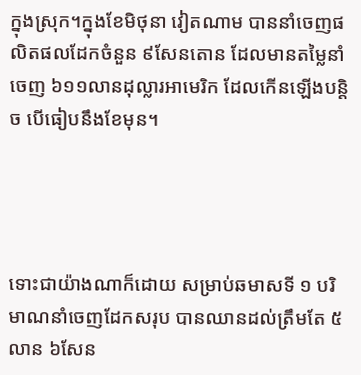ក្នុងស្រុក។ក្នុងខែមិថុនា វៀតណាម បាននាំចេញផលិតផលដែកចំនួន ៩សែនតោន ដែលមានតម្លៃនាំចេញ ៦១១លានដុល្លារអាមេរិក ដែលកើនឡើងបន្តិច បើធៀបនឹងខែមុន។




ទោះជាយ៉ាងណាក៏ដោយ សម្រាប់ឆមាសទី ១ បរិមាណនាំចេញដែកសរុប បានឈានដល់ត្រឹមតែ ៥លាន ៦សែន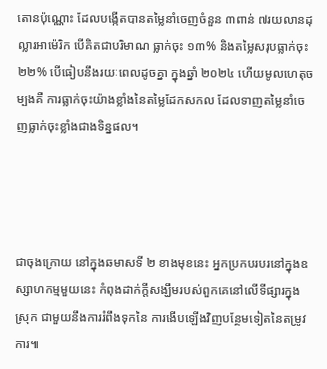តោនប៉ុណ្ណោះ ដែលបង្កើតបានតម្លៃនាំចេញចំនួន ៣ពាន់ ៧រយលានដុល្លារអាម៉េរិក បើគិតជាបរិមាណ ធ្លាក់ចុះ ១៣% និងតម្លៃសរុបធ្លាក់ចុះ ២២% បើធៀបនឹងរយៈពេលដូចគ្នា ក្នុងឆ្នាំ ២០២៤ ហើយមូលហេតុចម្បងគឺ ការធ្លាក់ចុះយ៉ាងខ្លាំងនៃតម្លៃដែកសកល ដែលទាញតម្លៃនាំចេញធ្លាក់ចុះខ្លាំងជាងទិន្នផល។




ជាចុងក្រោយ នៅក្នុងឆមាសទី ២ ខាងមុខនេះ អ្នកប្រកបរបរនៅក្នុងឧស្សាហកម្មមួយនេះ កំពុងដាក់ក្តីសង្ឃឹមរបស់ពួកគេនៅលើទីផ្សារក្នុងស្រុក ជាមួយនឹងការរំពឹងទុកនៃ ការងើបឡើងវិញបន្ថែមទៀតនៃតម្រូវការ៕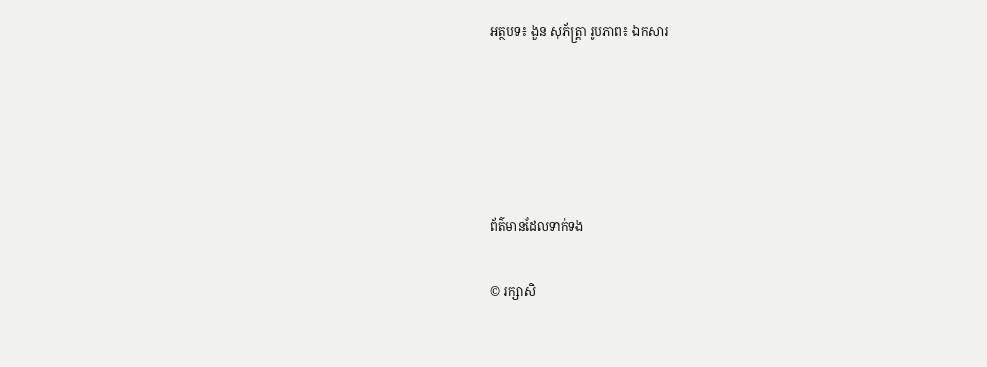អត្ថបទ៖ ងួន សុភ័ត្រ្តា រូបភាព៖ ឯកសារ





ព័ត៌មានដែលទាក់ទង

© រក្សាសិ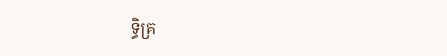ទ្ធិគ្រ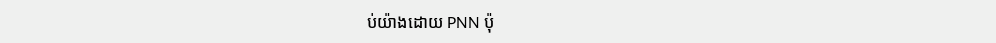ប់យ៉ាងដោយ PNN ប៉ុ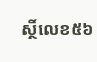ស្ថិ៍លេខ៥៦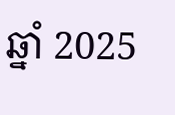ឆ្នាំ 2025